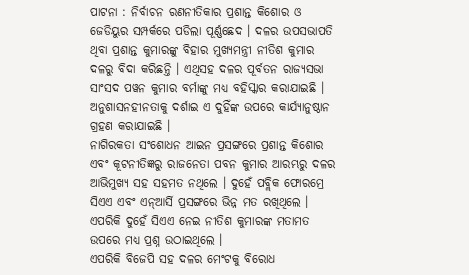ପାଟନା : ନିର୍ବାଚନ ରଣନୀତିକାର ପ୍ରଶାନ୍ତ କିଶୋର ଓ ଜେଡିୟୁର ସମ୍ପର୍କରେ ପଡିଲା ପୂର୍ଣ୍ଣଛେଦ । ଦଳର ଉପସଭାପତି ଥିବା ପ୍ରଶାନ୍ତ କୁମାରଙ୍କୁ ବିହାର ମୁଖ୍ୟମନ୍ତ୍ରୀ ନୀତିଶ କୁମାର ଦଳରୁ ବିଦା କରିଛନ୍ତି । ଏଥିସହ ଦଳର ପୂର୍ବତନ ରାଜ୍ୟସଭା ସାଂସଦ ପୱନ କୁମାର ବର୍ମାଙ୍କୁ ମଧ୍ୟ ବହିସ୍କାର କରାଯାଇଛି । ଅନୁଶାସନହୀନତାକୁ ଦର୍ଶାଇ ଏ ଦୁହିଁଙ୍କ ଉପରେ କାର୍ଯ୍ୟାନୁଷ୍ଠାନ ଗ୍ରହଣ କରାଯାଇଛି ।
ନାଗିରକତା ସଂଶୋଧନ ଆଇନ ପ୍ରସଙ୍ଗରେ ପ୍ରଶାନ୍ତ କିଶୋର ଏବଂ କୂଟନୀତିଜ୍ଞରୁ ରାଜନେତା ପବନ କୁମାର ଆରମ୍ଭରୁ ଦଳର ଆଭିମୁଖ୍ୟ ସହ ସହମତ ନଥିଲେ । ଦୁହେଁ ପବ୍ଲିକ ଫୋରମ୍ରେ ସିଏଏ ଏବଂ ଏନ୍ଆର୍ସି ପ୍ରସଙ୍ଗରେ ଭିନ୍ନ ମତ ରଖିଥିଲେ । ଏପରିକି ଦୁହେଁ ସିଏଏ ନେଇ ନୀତିଶ କୁମାରଙ୍କ ମତାମତ ଉପରେ ମଧ୍ୟ ପ୍ରଶ୍ନ ଉଠାଇଥିଲେ ।
ଏପରିକି ବିଜେପି ସହ ଦଳର ମେଂଟକୁ ବିରୋଧ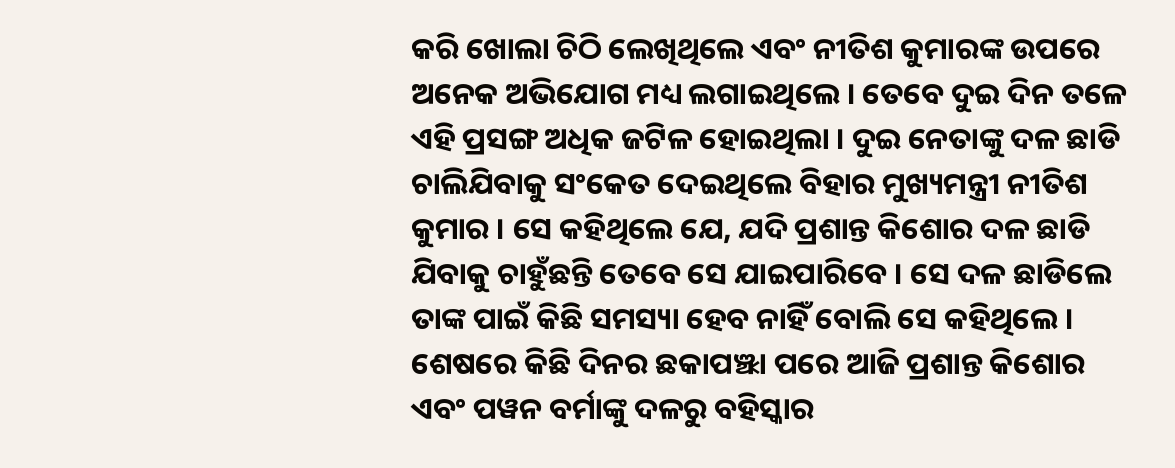କରି ଖୋଲା ଚିଠି ଲେଖିଥିଲେ ଏବଂ ନୀତିଶ କୁମାରଙ୍କ ଉପରେ ଅନେକ ଅଭିଯୋଗ ମଧ୍ୟ ଲଗାଇଥିଲେ । ତେବେ ଦୁଇ ଦିନ ତଳେ ଏହି ପ୍ରସଙ୍ଗ ଅଧିକ ଜଟିଳ ହୋଇଥିଲା । ଦୁଇ ନେତାଙ୍କୁ ଦଳ ଛାଡି ଚାଲିଯିବାକୁ ସଂକେତ ଦେଇଥିଲେ ବିହାର ମୁଖ୍ୟମନ୍ତ୍ରୀ ନୀତିଶ କୁମାର । ସେ କହିଥିଲେ ଯେ, ଯଦି ପ୍ରଶାନ୍ତ କିଶୋର ଦଳ ଛାଡି ଯିବାକୁ ଚାହୁଁଛନ୍ତି ତେବେ ସେ ଯାଇପାରିବେ । ସେ ଦଳ ଛାଡିଲେ ତାଙ୍କ ପାଇଁ କିଛି ସମସ୍ୟା ହେବ ନାହିଁ ବୋଲି ସେ କହିଥିଲେ ।
ଶେଷରେ କିଛି ଦିନର ଛକାପଞ୍ଝା ପରେ ଆଜି ପ୍ରଶାନ୍ତ କିଶୋର ଏବଂ ପୱନ ବର୍ମାଙ୍କୁ ଦଳରୁ ବହିସ୍କାର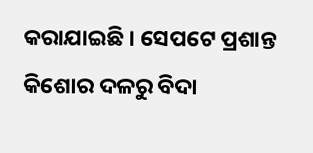କରାଯାଇଛି । ସେପଟେ ପ୍ରଶାନ୍ତ କିଶୋର ଦଳରୁ ବିଦା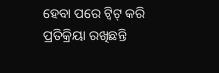ହେବା ପରେ ଟ୍ୱିଟ୍ କରି ପ୍ରତିକ୍ରିୟା ରଖିଛନ୍ତି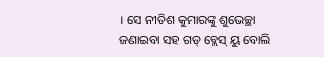। ସେ ନୀତିଶ କୁମାରଙ୍କୁ ଶୁଭେଚ୍ଛା ଜଣାଇବା ସହ ଗଡ୍ ବ୍ଲେସ୍ ୟୁ ବୋଲି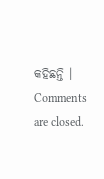କହିଛନ୍ତି ।
Comments are closed.